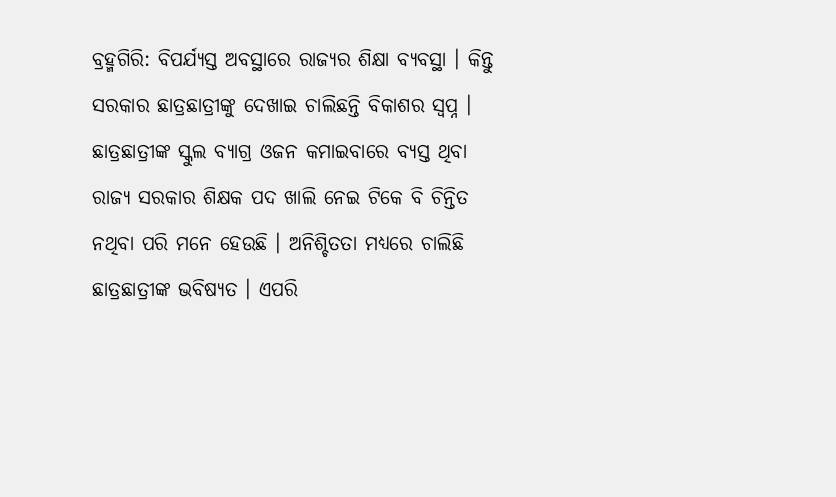ବ୍ରହ୍ମଗିରି: ବିପର୍ଯ୍ୟସ୍ତ ଅବସ୍ଥାରେ ରାଜ୍ୟର ଶିକ୍ଷା ବ୍ୟବସ୍ଥା । କିନ୍ତୁ ସରକାର ଛାତ୍ରଛାତ୍ରୀଙ୍କୁ ଦେଖାଇ ଚାଲିଛନ୍ତି ବିକାଶର ସ୍ୱପ୍ନ । ଛାତ୍ରଛାତ୍ରୀଙ୍କ ସ୍କୁଲ ବ୍ୟାଗ୍ର ଓଜନ କମାଇବାରେ ବ୍ୟସ୍ତ ଥିବା ରାଜ୍ୟ ସରକାର ଶିକ୍ଷକ ପଦ ଖାଲି ନେଇ ଟିକେ ବି ଚିନ୍ତିତ ନଥିବା ପରି ମନେ ହେଉଛି । ଅନିଶ୍ଚିତତା ମଧ୍ୟରେ ଚାଲିଛି ଛାତ୍ରଛାତ୍ରୀଙ୍କ ଭବିଷ୍ୟତ । ଏପରି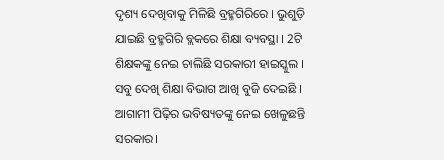ଦୃଶ୍ୟ ଦେଖିବାକୁ ମିଳିଛି ବ୍ରହ୍ମଗିରିରେ । ଭୁଶୁଡ଼ି ଯାଇଛି ବ୍ରହ୍ମଗିରି ବ୍ଲକରେ ଶିକ୍ଷା ବ୍ୟବସ୍ଥା । 2ଟି ଶିକ୍ଷକଙ୍କୁ ନେଇ ଚାଲିଛି ସରକାରୀ ହାଇସ୍କୁଲ । ସବୁ ଦେଖି ଶିକ୍ଷା ବିଭାଗ ଆଖି ବୁଜି ଦେଇଛି । ଆଗାମୀ ପିଢ଼ିର ଭବିଷ୍ୟତଙ୍କୁ ନେଇ ଖେଳୁଛନ୍ତି ସରକାର।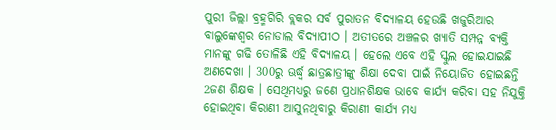ପୁରୀ ଜିଲ୍ଲା ବ୍ରହ୍ମଗିରି ବ୍ଲକର ସର୍ବ ପୁରାତନ ବିଦ୍ୟାଳୟ ହେଉଛି ଖଜୁରିଆର ବାଲୁଙ୍କେଶ୍ବର ନୋଡାଲ ବିଦ୍ୟାପୀଠ । ଅତୀତରେ ଅଞ୍ଚଳର ଖ୍ୟାତି ସମ୍ପନ୍ନ ବ୍ୟକ୍ତି ମାନଙ୍କୁ ଗଢି ତୋଳିଛି ଏହି ବିଦ୍ୟାଳୟ । ହେଲେ ଏବେ ଏହି ସ୍କୁଲ ହୋଇଯାଇଛି ଅଣଦେଖା । 300ରୁ ଊର୍ଦ୍ଧ୍ବ ଛାତ୍ରଛାତ୍ରୀଙ୍କୁ ଶିକ୍ଷା ଦେବା ପାଇଁ ନିୟୋଜିତ ହୋଇଛନ୍ତି 2ଜଣ ଶିକ୍ଷକ । ସେଥିମଧ୍ୟରୁ ଜଣେ ପ୍ରଧାନଶିକ୍ଷକ ଭାବେ କାର୍ଯ୍ୟ କରିବା ସହ ନିଯୁକ୍ତି ହୋଇଥିବା କିରାଣୀ ଆସୁନଥିବାରୁ କିରାଣୀ କାର୍ଯ୍ୟ ମଧ୍ୟ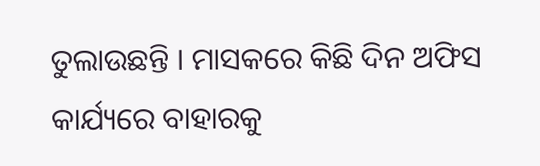ତୁଲାଉଛନ୍ତି । ମାସକରେ କିଛି ଦିନ ଅଫିସ କାର୍ଯ୍ୟରେ ବାହାରକୁ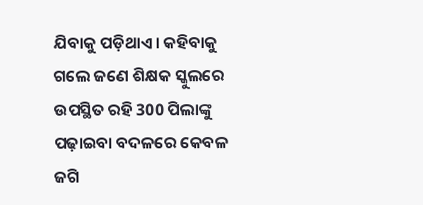ଯିବାକୁ ପଡ଼ିଥାଏ। କହିବାକୁ ଗଲେ ଜଣେ ଶିକ୍ଷକ ସ୍କୁଲରେ ଉପସ୍ଥିତ ରହି 300 ପିଲାଙ୍କୁ ପଢ଼ାଇବା ବଦଳରେ କେବଳ ଜଗି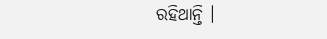ରହିଥାନ୍ତି ।